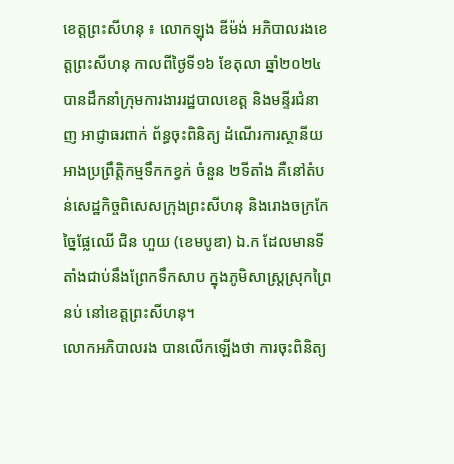ខេត្តព្រះសីហនុ ៖ លោកឡុង ឌីម៉ង់ អភិបាលរងខេត្តព្រះសីហនុ កាលពីថ្ងៃទី១៦ ខែតុលា ឆ្នាំ២០២៤ បានដឹកនាំក្រុមការងាររដ្ឋបាលខេត្ត និងមន្ទីរជំនាញ អាជ្ញាធរពាក់ ព័ន្ធចុះពិនិត្យ ដំណើរការស្ថានីយអាងប្រព្រឹត្តិកម្មទឹកកខ្វក់ ចំនួន ២ទីតាំង គឺនៅតំបន់សេដ្ឋកិច្ចពិសេសក្រុងព្រះសីហនុ និងរោងចក្រកែច្នៃផ្លែឈើ ជិន ហួយ (ខេមបូឌា) ឯ.ក ដែលមានទីតាំងជាប់នឹងព្រែកទឹកសាប ក្នុងភូមិសាស្ត្រស្រុកព្រៃនប់ នៅខេត្តព្រះសីហនុ។
លោកអភិបាលរង បានលើកឡើងថា ការចុះពិនិត្យ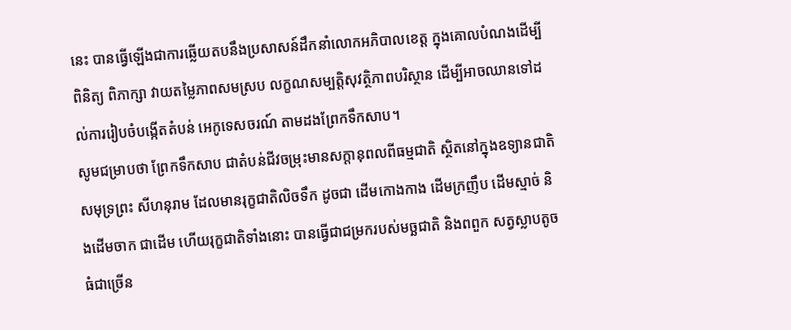នេះ បានធ្វើឡើងជាការឆ្លើយតបនឹងប្រសាសន៍ដឹកនាំលោកអភិបាលខេត្ត ក្នុងគោលបំណងដើម្បីពិនិត្យ ពិភាក្សា វាយតម្លៃភាពសមស្រប លក្ខណសម្បត្តិសុវត្ថិភាពបរិស្ថាន ដើម្បីអាចឈានទៅដល់ការរៀបចំបង្កើតតំបន់ អេកូទេសចរណ៍ តាមដងព្រែកទឹកសាប។
សូមជម្រាបថា ព្រែកទឹកសាប ជាតំបន់ជីវចម្រុះមានសក្តានុពលពីធម្មជាតិ ស្ថិតនៅក្នុងឧទ្យានជាតិសមុទ្រព្រះ សីហនុរាម ដែលមានរុក្ខជាតិលិចទឹក ដូចជា ដើមកោងកាង ដើមក្រញឹប ដើមស្មាច់ និងដើមចាក ជាដើម ហើយរុក្ខជាតិទាំងនោះ បានធ្វើជាជម្រករបស់មច្ឆជាតិ និងពពួក សត្វស្លាបតូចធំជាច្រើន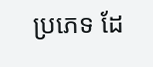ប្រភេទ ដែ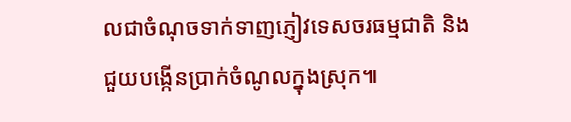លជាចំណុចទាក់ទាញភ្ញៀវទេសចរធម្មជាតិ និងជួយបង្កើនប្រាក់ចំណូលក្នុងស្រុក៕